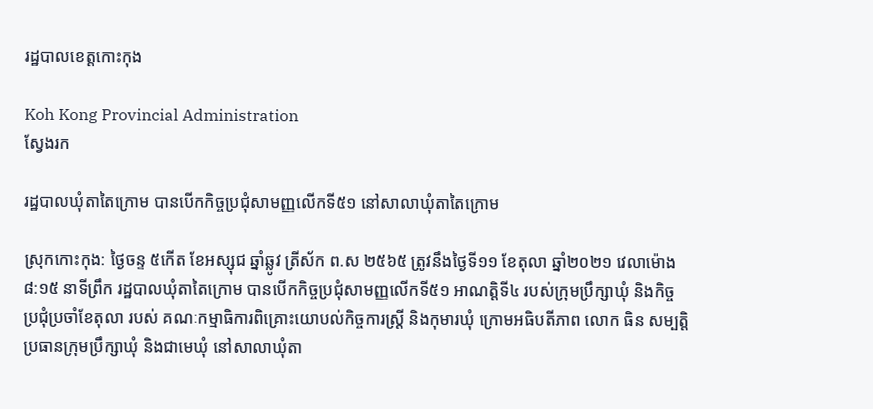រដ្ឋបាលខេត្តកោះកុង

Koh Kong Provincial Administration
ស្វែងរក

រដ្ឋបាលឃុំតាតៃក្រោម បានបើកកិច្ចប្រជុំសាមញ្ញលើកទី៥១ នៅសាលាឃុំតាតៃក្រោម

ស្រុកកោះកុង: ថ្ងៃចន្ទ ៥កើត ខែអស្សុជ ឆ្នាំឆ្លូវ ត្រីស័ក ព.ស ២៥៦៥ ត្រូវនឹងថ្ងៃទី១១ ខែតុលា ឆ្នាំ២០២១ វេលាម៉ោង ៨:១៥ នាទីព្រឹក រដ្ឋបាលឃុំតាតៃក្រោម បានបើកកិច្ចប្រជុំសាមញ្ញលើកទី៥១ អាណត្តិទី៤ របស់ក្រុមប្រឹក្សាឃុំ និងកិច្ចប្រជុំប្រចាំខែតុលា របស់ គណៈកម្មាធិការពិគ្រោះយោបល់កិច្ចការស្ត្រី និងកុមារឃុំ ក្រោមអធិបតីភាព លោក ធិន សម្បត្តិ ប្រធានក្រុមប្រឹក្សាឃុំ និងជាមេឃុំ នៅសាលាឃុំតា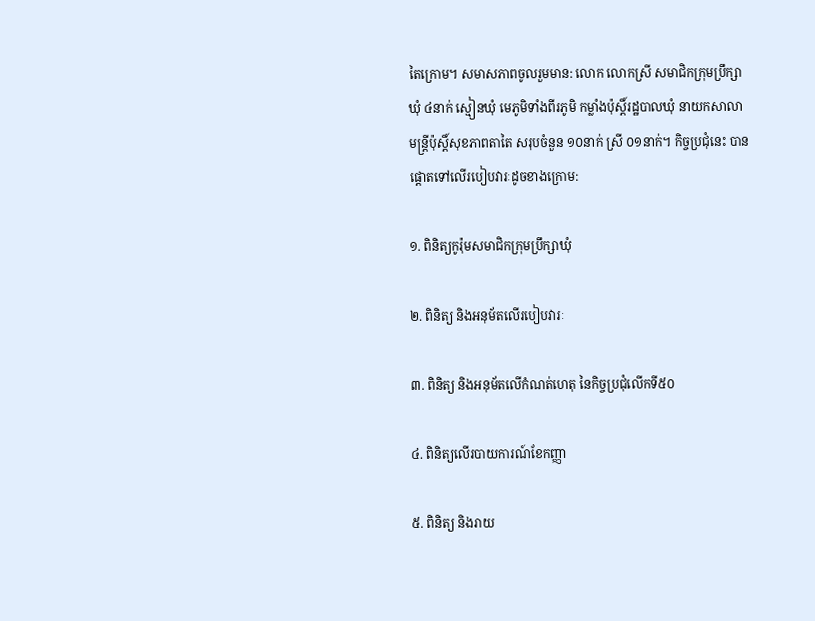តៃក្រោម។ សមាសភាពចូលរួមមាន: លោក លោកស្រី សមាជិកក្រុមប្រឹក្សាឃុំ ៤នាក់ ស្មៀនឃុំ មេភូមិទាំងពីរភូមិ កម្លាំងប៉ុស្តិ៍រដ្ឋបាលឃុំ នាយកសាលា មន្រ្តីប៉ុស្តិ៍សុខភាពតាតៃ សរុបចំនួន ១០នាក់ ស្រី ០១នាក់។ កិច្ចប្រជុំនេះ បានផ្តោតទៅលើរបៀបវារៈដូចខាងក្រោម:

១. ពិនិត្យកូរ៉ុមសមាជិកក្រុមប្រឹក្សាឃុំ

២. ពិនិត្យ និងអនុម័តលើរបៀបវារៈ

៣. ពិនិត្យ និងអនុម័តលើកំណត់ហេតុ នៃកិច្ចប្រជុំលើកទី៥០

៤. ពិនិត្យលើរបាយការណ៍ខែកញ្ញា

៥. ពិនិត្យ និងរាយ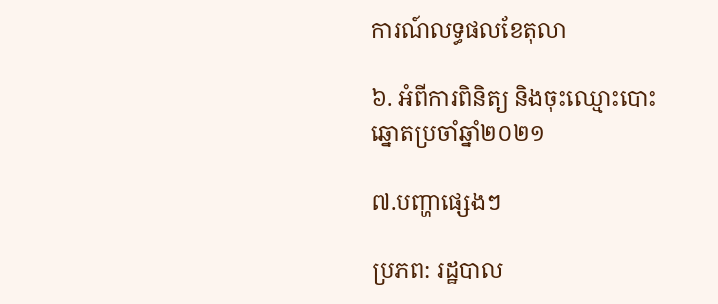ការណ៍លទ្ធផលខែតុលា

៦. អំពីការពិនិត្យ និងចុះឈ្មោះបោះឆ្នោតប្រចាំឆ្នាំ២០២១

៧.បញ្ហាផ្សេងៗ

ប្រភព: រដ្ឋបាល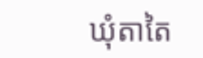ឃុំតាតៃ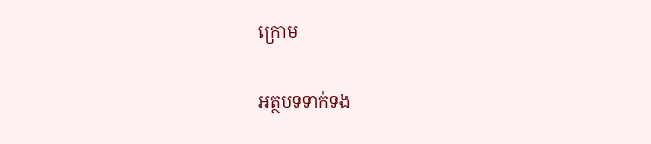ក្រោម

អត្ថបទទាក់ទង